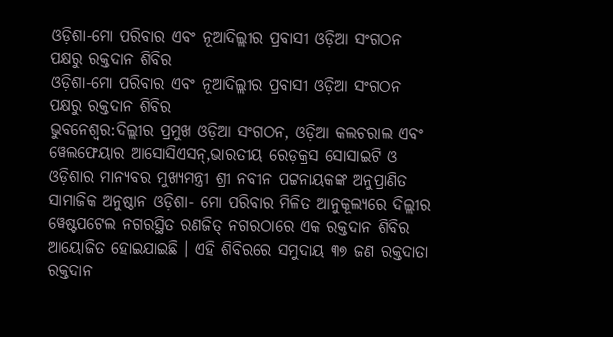ଓଡ଼ିଶା-ମୋ ପରିବାର ଏବଂ ନୂଆଦିଲ୍ଲୀର ପ୍ରବାସୀ ଓଡ଼ିଆ ସଂଗଠନ ପକ୍ଷରୁ ରକ୍ତଦାନ ଶିବିର
ଓଡ଼ିଶା-ମୋ ପରିବାର ଏବଂ ନୂଆଦିଲ୍ଲୀର ପ୍ରବାସୀ ଓଡ଼ିଆ ସଂଗଠନ ପକ୍ଷରୁ ରକ୍ତଦାନ ଶିବିର
ଭୁବନେଶ୍ୱର:ଦିଲ୍ଲୀର ପ୍ରମୁଖ ଓଡ଼ିଆ ସଂଗଠନ, ଓଡ଼ିଆ କଲଚରାଲ ଏବଂ ୱେଲଫେୟାର ଆସୋସିଏସନ୍,ଭାରତୀୟ ରେଡ଼କ୍ରସ ସୋସାଇଟି ଓ ଓଡ଼ିଶାର ମାନ୍ୟବର ମୁଖ୍ୟମନ୍ତ୍ରୀ ଶ୍ରୀ ନବୀନ ପଟ୍ଟନାୟକଙ୍କ ଅନୁପ୍ରାଣିତ ସାମାଜିକ ଅନୁଷ୍ଠାନ ଓଡ଼ିଶା- ମୋ ପରିବାର ମିଳିତ ଆନୁକୂଲ୍ୟରେ ଦିଲ୍ଲୀର ୱେଷ୍ଟପଟେଲ ନଗରସ୍ଥିତ ରଣଜିତ୍ ନଗରଠାରେ ଏକ ରକ୍ତଦାନ ଶିବିର ଆୟୋଜିତ ହୋଇଯାଇଛି । ଏହି ଶିବିରରେ ସମୁଦାୟ ୩୭ ଜଣ ରକ୍ତଦାତା ରକ୍ତଦାନ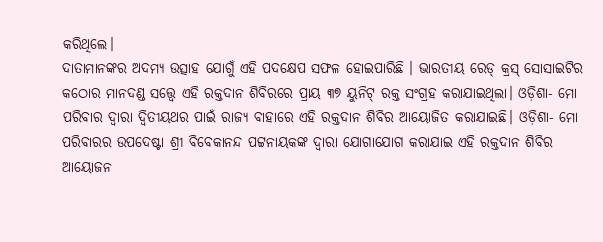କରିଥିଲେ।
ଦାତାମାନଙ୍କର ଅଦମ୍ୟ ଉତ୍ସାହ ଯୋଗୁଁ ଏହି ପଦକ୍ଷେପ ସଫଳ ହୋଇପାରିଛି । ଭାରତୀୟ ରେଡ୍ କ୍ରସ୍ ସୋସାଇଟିର କଠୋର ମାନଦଣ୍ଡ ସତ୍ତ୍ୱେ ଏହି ରକ୍ତଦାନ ଶିବିରରେ ପ୍ରାୟ ୩୭ ୟୁନିଟ୍ ରକ୍ତ ସଂଗ୍ରହ କରାଯାଇଥିଲା। ଓଡ଼ିଶା- ମୋ ପରିବାର ଦ୍ୱାରା ଦ୍ଵିତୀୟଥର ପାଇଁ ରାଜ୍ୟ ବାହାରେ ଏହି ରକ୍ତଦାନ ଶିବିର ଆୟୋଜିତ କରାଯାଇଛି। ଓଡ଼ିଶା- ମୋ ପରିବାରର ଉପଦେଷ୍ଟା ଶ୍ରୀ ବିବେକାନନ୍ଦ ପଟ୍ଟନାୟକଙ୍କ ଦ୍ୱାରା ଯୋଗାଯୋଗ କରାଯାଇ ଏହି ରକ୍ତଦାନ ଶିବିର ଆୟୋଜନ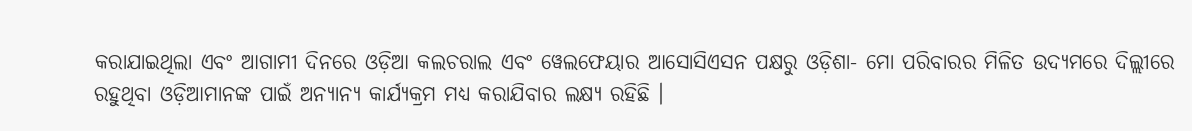କରାଯାଇଥିଲା ଏବଂ ଆଗାମୀ ଦିନରେ ଓଡ଼ିଆ କଲଚରାଲ ଏବଂ ୱେଲଫେୟାର ଆସୋସିଏସନ ପକ୍ଷରୁ ଓଡ଼ିଶା- ମୋ ପରିବାରର ମିଳିତ ଉଦ୍ୟମରେ ଦିଲ୍ଲୀରେ ରହୁଥିବା ଓଡ଼ିଆମାନଙ୍କ ପାଇଁ ଅନ୍ୟାନ୍ୟ କାର୍ଯ୍ୟକ୍ରମ ମଧ୍ୟ କରାଯିବାର ଲକ୍ଷ୍ୟ ରହିଛି ।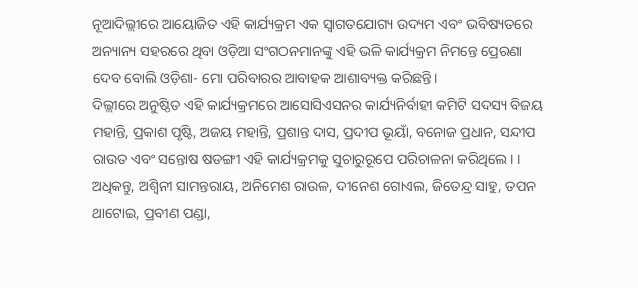ନୂଆଦିଲ୍ଲୀରେ ଆୟୋଜିତ ଏହି କାର୍ଯ୍ୟକ୍ରମ ଏକ ସ୍ବାଗତଯୋଗ୍ୟ ଉଦ୍ୟମ ଏବଂ ଭବିଷ୍ୟତରେ ଅନ୍ୟାନ୍ୟ ସହରରେ ଥିବା ଓଡ଼ିଆ ସଂଗଠନମାନଙ୍କୁ ଏହି ଭଳି କାର୍ଯ୍ୟକ୍ରମ ନିମନ୍ତେ ପ୍ରେରଣା ଦେବ ବୋଲି ଓଡ଼ିଶା- ମୋ ପରିବାରର ଆବାହକ ଆଶାବ୍ୟକ୍ତ କରିଛନ୍ତି।
ଦିଲ୍ଲୀରେ ଅନୁଷ୍ଠିତ ଏହି କାର୍ଯ୍ୟକ୍ରମରେ ଆସୋସିଏସନର କାର୍ଯ୍ୟନିର୍ବାହୀ କମିଟି ସଦସ୍ୟ ବିଜୟ ମହାନ୍ତି, ପ୍ରକାଶ ପୃଷ୍ଟି, ଅଜୟ ମହାନ୍ତି, ପ୍ରଶାନ୍ତ ଦାସ, ପ୍ରଦୀପ ଭୂୟାଁ, ବନୋଜ ପ୍ରଧାନ, ସନ୍ଦୀପ ରାଉତ ଏବଂ ସନ୍ତୋଷ ଷଡଙ୍ଗୀ ଏହି କାର୍ଯ୍ୟକ୍ରମକୁ ସୁଚାରୁରୂପେ ପରିଚାଳନା କରିଥିଲେ। । ଅଧିକନ୍ତୁ, ଅଶ୍ଵିନୀ ସାମନ୍ତରାୟ, ଅନିମେଶ ରାଉଳ, ଦୀନେଶ ଗୋଏଲ, ଜିତେନ୍ଦ୍ର ସାହୁ, ତପନ ଥାଟୋଇ, ପ୍ରବୀଣ ପଣ୍ଡା,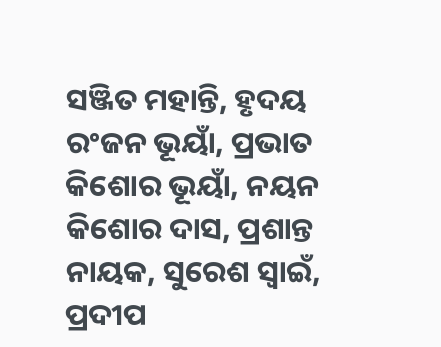ସଞ୍ଜିତ ମହାନ୍ତି, ହୃଦୟ ରଂଜନ ଭୂୟାଁ, ପ୍ରଭାତ କିଶୋର ଭୂୟାଁ, ନୟନ କିଶୋର ଦାସ, ପ୍ରଶାନ୍ତ ନାୟକ, ସୁରେଶ ସ୍ଵାଇଁ, ପ୍ରଦୀପ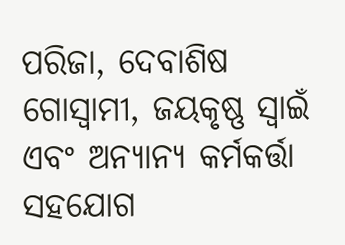ପରିଜା, ଦେବାଶିଷ ଗୋସ୍ଵାମୀ, ଜୟକୃଷ୍ଣ ସ୍ଵାଇଁ ଏବଂ ଅନ୍ୟାନ୍ୟ କର୍ମକର୍ତ୍ତା ସହଯୋଗ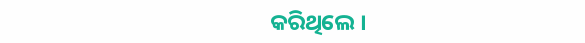କରିଥିଲେ ।